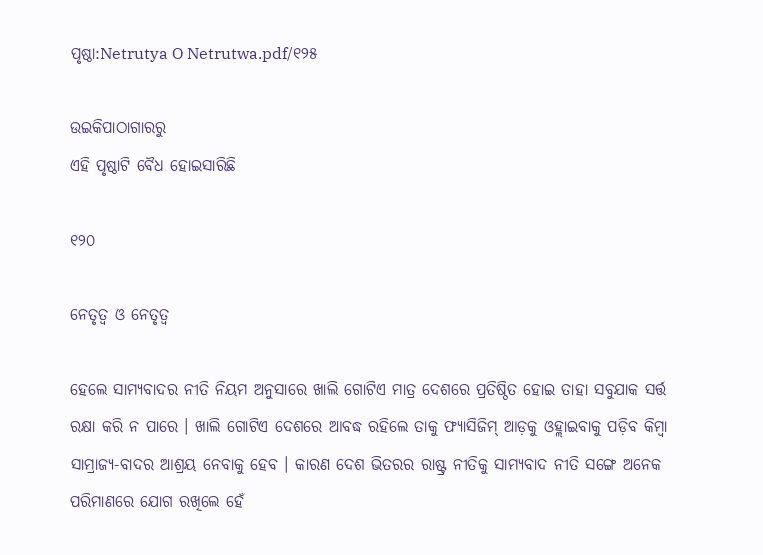ପୃଷ୍ଠା:Netrutya O Netrutwa.pdf/୧୨୫

ଉଇକିପାଠାଗାର‌ରୁ
ଏହି ପୃଷ୍ଠାଟି ବୈଧ ହୋଇସାରିଛି

୧୨୦

ନେତୃତ୍ୱ ଓ ନେତୃତ୍ୱ

ହେଲେ ସାମ୍ୟବାଦର ନୀତି ନିୟମ ଅନୁସାରେ ଖାଲି ଗୋଟିଏ ମାତ୍ର ଦେଶରେ ପ୍ରତିଷ୍ଠିତ ହୋଇ ତାହା ସବୁଯାକ ସର୍ତ୍ତ ରକ୍ଷା କରି ନ ପାରେ । ଖାଲି ଗୋଟିଏ ଦେଶରେ ଆବଦ୍ଧ ରହିଲେ ତାକୁ ଫ୍ୟାସିଜିମ୍ ଆଡ଼କୁ ଓହ୍ଲାଇବାକୁ ପଡ଼ିବ କିମ୍ବା ସାମ୍ରାଜ୍ୟ-ବାଦର ଆଶ୍ରୟ ନେବାକୁ ହେବ । କାରଣ ଦେଶ ଭିତରର ରାଷ୍ଟ୍ର ନୀତିକୁ ସାମ୍ୟବାଦ ନୀତି ସଙ୍ଗେ ଅନେକ ପରିମାଣରେ ଯୋଗ ରଖିଲେ ହେଁ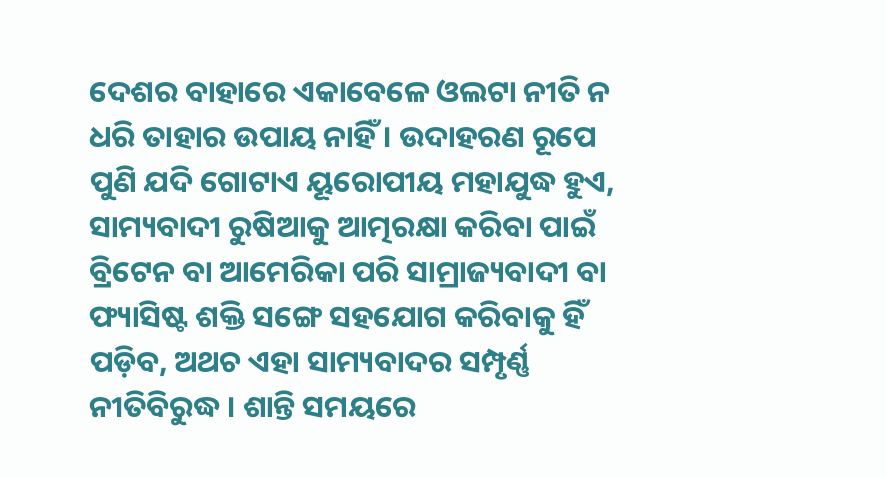ଦେଶର ବାହାରେ ଏକାବେଳେ ଓଲଟା ନୀତି ନ ଧରି ତାହାର ଉପାୟ ନାହିଁ । ଉଦାହରଣ ରୂପେ ପୁଣି ଯଦି ଗୋଟାଏ ୟୂରୋପୀୟ ମହାଯୁଦ୍ଧ ହୁଏ, ସାମ୍ୟବାଦୀ ରୁଷିଆକୁ ଆତ୍ମରକ୍ଷା କରିବା ପାଇଁ ବ୍ରିଟେନ ବା ଆମେରିକା ପରି ସାମ୍ରାଜ୍ୟବାଦୀ ବା ଫ୍ୟାସିଷ୍ଟ ଶକ୍ତି ସଙ୍ଗେ ସ‌ହ‌ଯୋଗ କରିବାକୁ ହିଁ ପଡ଼ିବ, ଅଥଚ ଏହା ସାମ୍ୟବାଦର ସମ୍ପୃର୍ଣ୍ଣ ନୀତିବିରୁଦ୍ଧ । ଶାନ୍ତି ସମୟରେ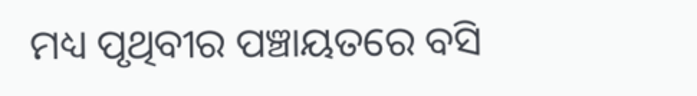ମଧ୍ୟ ପୃଥିବୀର ପଞ୍ଚାୟତରେ ବସି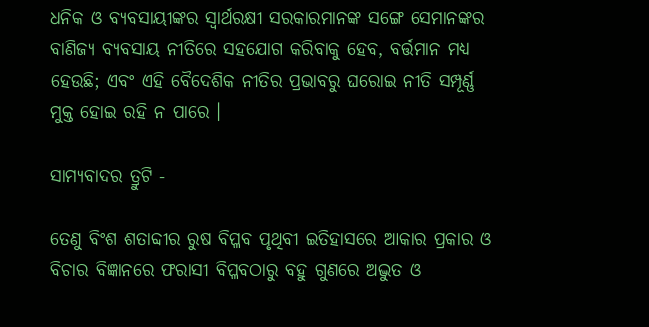ଧନିକ ଓ ବ୍ୟବସାୟୀଙ୍କର ସ୍ୱାର୍ଥରକ୍ଷୀ ସରକାରମାନଙ୍କ ସଙ୍ଗେ ସେମାନଙ୍କର ବାଣିଜ୍ୟ ବ୍ୟବସାୟ ନୀତିରେ ସ‌ହ‌ଯୋଗ କରିବାକୁ ହେବ, ବର୍ତ୍ତମାନ ମଧ୍ୟ ହେଉଛି; ଏବଂ ଏହି ବୈଦେଶିକ ନୀତିର ପ୍ରଭାବରୁ ଘରୋଇ ନୀତି ସମ୍ପୂର୍ଣ୍ଣ ମୁକ୍ତ ହୋଇ ରହି ନ ପାରେ ।

ସାମ୍ୟବାଦର ତ୍ରୁଟି -

ତେଣୁ ବିଂଶ ଶତାବ୍ଦୀର ରୁଷ ବିପ୍ଳବ ପୃଥିବୀ ଇତିହାସରେ ଆକାର ପ୍ରକାର ଓ ବିଚାର ବିଜ୍ଞାନରେ ଫରାସୀ ବିପ୍ଳବଠାରୁ ବ‌ହୁ ଗୁଣରେ ଅଦ୍ଭୁତ ଓ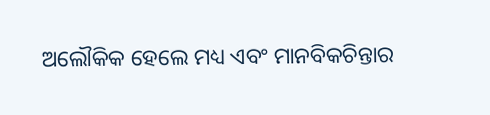ଅଲୌକିକ ହେଲେ ମଧ୍ୟ ଏବଂ ମାନବିକଚିନ୍ତାର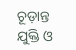ଚୂଡ଼ାନ୍ତ ଯୁକ୍ତି ଓ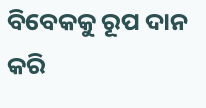ବିବେକ‌କୁ ରୂପ ଦାନ କରି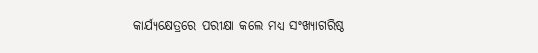କାର୍ଯ୍ୟକ୍ଷେତ୍ରରେ ପରୀକ୍ଷା କଲେ ମଧ୍ୟ ସଂଖ୍ୟାଗରିଷ୍ଠ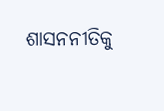ଶାସନନୀତିକୁ